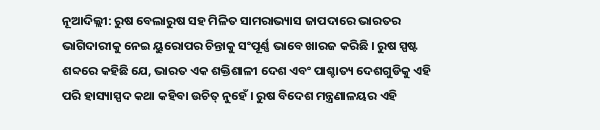ନୂଆଦିଲ୍ଲୀ: ରୁଷ ବେଲାରୁଷ ସହ ମିଳିତ ସାମରାଭ୍ୟାସ ଜାପଦାରେ ଭାରତର ଭାଗିଦାରୀକୁ ନେଇ ୟୁରୋପର ଚିନ୍ତାକୁ ସଂପୂର୍ଣ୍ଣ ଭାବେ ଖାରଜ କରିଛି । ରୁଷ ସ୍ପଷ୍ଟ ଶବ୍ଦରେ କହିଛି ଯେ, ଭାରତ ଏକ ଶକ୍ତିଶାଳୀ ଦେଶ ଏବଂ ପାଶ୍ଚାତ୍ୟ ଦେଶଗୁଡିକୁ ଏହି ପରି ହାସ୍ୟାସ୍ପଦ କଥା କହିବା ଉଚିତ୍ ନୁହେଁ । ରୁଷ ବିଦେଶ ମନ୍ତ୍ରଣାଳୟର ଏହି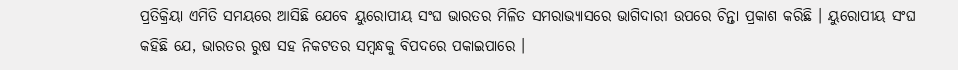ପ୍ରତିକ୍ରିୟା ଏମିତି ସମୟରେ ଆସିଛି ଯେବେ ୟୁରୋପୀୟ ସଂଘ ଭାରତର ମିଳିତ ସମରାଭ୍ୟାସରେ ଭାଗିଦାରୀ ଉପରେ ଚିନ୍ତା ପ୍ରକାଶ କରିଛି । ୟୁରୋପୀୟ ସଂଘ କହିଛି ଯେ, ଭାରତର ରୁଷ ସହ ନିକଟତର ସମ୍ବନ୍ଧକୁ ବିପଦରେ ପକାଇପାରେ ।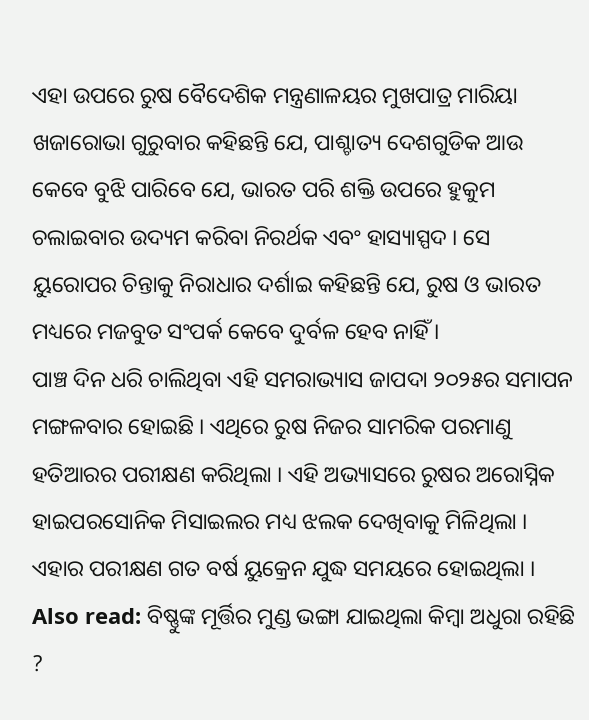ଏହା ଉପରେ ରୁଷ ବୈଦେଶିକ ମନ୍ତ୍ରଣାଳୟର ମୁଖପାତ୍ର ମାରିୟା ଖଜାରୋଭା ଗୁରୁବାର କହିଛନ୍ତି ଯେ, ପାଶ୍ଚାତ୍ୟ ଦେଶଗୁଡିକ ଆଉ କେବେ ବୁଝି ପାରିବେ ଯେ, ଭାରତ ପରି ଶକ୍ତି ଉପରେ ହୁକୁମ ଚଲାଇବାର ଉଦ୍ୟମ କରିବା ନିରର୍ଥକ ଏବଂ ହାସ୍ୟାସ୍ପଦ । ସେ ୟୁରୋପର ଚିନ୍ତାକୁ ନିରାଧାର ଦର୍ଶାଇ କହିଛନ୍ତି ଯେ, ରୁଷ ଓ ଭାରତ ମଧ୍ୟରେ ମଜବୁତ ସଂପର୍କ କେବେ ଦୁର୍ବଳ ହେବ ନାହିଁ ।
ପାଞ୍ଚ ଦିନ ଧରି ଚାଲିଥିବା ଏହି ସମରାଭ୍ୟାସ ଜାପଦା ୨୦୨୫ର ସମାପନ ମଙ୍ଗଳବାର ହୋଇଛି । ଏଥିରେ ରୁଷ ନିଜର ସାମରିକ ପରମାଣୁ ହତିଆରର ପରୀକ୍ଷଣ କରିଥିଲା । ଏହି ଅଭ୍ୟାସରେ ରୁଷର ଅରୋସ୍ନିକ ହାଇପରସୋନିକ ମିସାଇଲର ମଧ୍ୟ ଝଲକ ଦେଖିବାକୁ ମିଳିଥିଲା । ଏହାର ପରୀକ୍ଷଣ ଗତ ବର୍ଷ ୟୁକ୍ରେନ ଯୁଦ୍ଧ ସମୟରେ ହୋଇଥିଲା ।
Also read: ବିଷ୍ଣୁଙ୍କ ମୂର୍ତ୍ତିର ମୁଣ୍ଡ ଭଙ୍ଗା ଯାଇଥିଲା କିମ୍ବା ଅଧୁରା ରହିଛି ?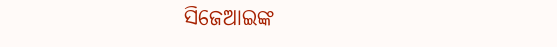ସିଜେଆଇଙ୍କ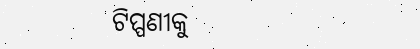ଟିପ୍ପଣୀକୁ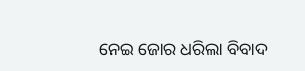ନେଇ ଜୋର ଧରିଲା ବିବାଦ